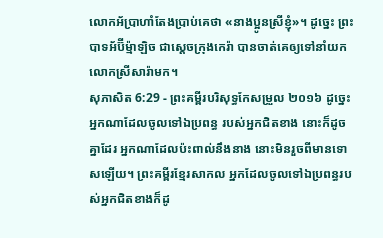លោកអ័ប្រាហាំតែងប្រាប់គេថា «នាងប្អូនស្រីខ្ញុំ»។ ដូច្នេះ ព្រះបាទអ័ប៊ីម៉្មាឡិច ជាស្ដេចក្រុងកេរ៉ា បានចាត់គេឲ្យទៅនាំយកលោកស្រីសារ៉ាមក។
សុភាសិត 6:29 - ព្រះគម្ពីរបរិសុទ្ធកែសម្រួល ២០១៦ ដូច្នេះ អ្នកណាដែលចូលទៅឯប្រពន្ធ របស់អ្នកជិតខាង នោះក៏ដូចគ្នាដែរ អ្នកណាដែលប៉ះពាល់នឹងនាង នោះមិនរួចពីមានទោសឡើយ។ ព្រះគម្ពីរខ្មែរសាកល អ្នកដែលចូលទៅឯប្រពន្ធរបស់អ្នកជិតខាងក៏ដូ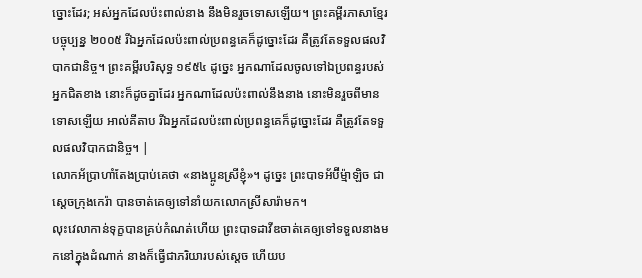ច្នោះដែរ; អស់អ្នកដែលប៉ះពាល់នាង នឹងមិនរួចទោសឡើយ។ ព្រះគម្ពីរភាសាខ្មែរបច្ចុប្បន្ន ២០០៥ រីឯអ្នកដែលប៉ះពាល់ប្រពន្ធគេក៏ដូច្នោះដែរ គឺត្រូវតែទទួលផលវិបាកជានិច្ច។ ព្រះគម្ពីរបរិសុទ្ធ ១៩៥៤ ដូច្នេះ អ្នកណាដែលចូលទៅឯប្រពន្ធរបស់អ្នកជិតខាង នោះក៏ដូចគ្នាដែរ អ្នកណាដែលប៉ះពាល់នឹងនាង នោះមិនរួចពីមានទោសឡើយ អាល់គីតាប រីឯអ្នកដែលប៉ះពាល់ប្រពន្ធគេក៏ដូច្នោះដែរ គឺត្រូវតែទទួលផលវិបាកជានិច្ច។ |
លោកអ័ប្រាហាំតែងប្រាប់គេថា «នាងប្អូនស្រីខ្ញុំ»។ ដូច្នេះ ព្រះបាទអ័ប៊ីម៉្មាឡិច ជាស្ដេចក្រុងកេរ៉ា បានចាត់គេឲ្យទៅនាំយកលោកស្រីសារ៉ាមក។
លុះវេលាកាន់ទុក្ខបានគ្រប់កំណត់ហើយ ព្រះបាទដាវីឌចាត់គេឲ្យទៅទទួលនាងមកនៅក្នុងដំណាក់ នាងក៏ធ្វើជាភរិយារបស់ស្ដេច ហើយប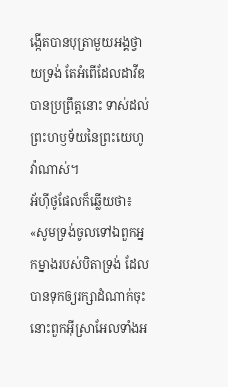ង្កើតបានបុត្រាមួយអង្គថ្វាយទ្រង់ តែអំពើដែលដាវីឌបានប្រព្រឹត្តនោះ ទាស់ដល់ព្រះហឫទ័យនៃព្រះយេហូវ៉ាណាស់។
អ័ហ៊ីថូផែលក៏ឆ្លើយថា៖ «សូមទ្រង់ចូលទៅឯពួកអ្នកម្នាងរបស់បិតាទ្រង់ ដែលបានទុកឲ្យរក្សាដំណាក់ចុះ នោះពួកអ៊ីស្រាអែលទាំងអ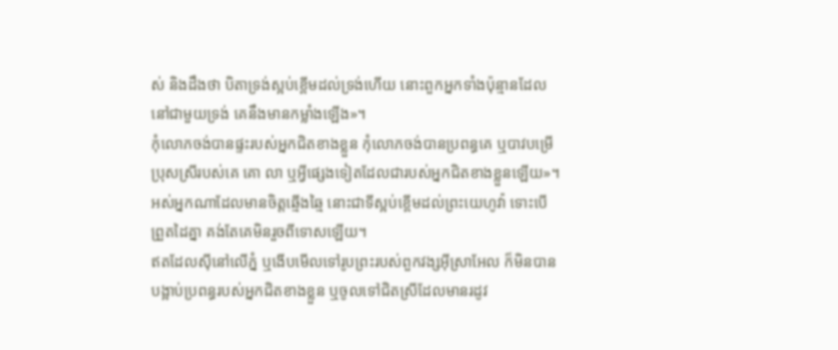ស់ និងដឹងថា បិតាទ្រង់ស្អប់ខ្ពើមដល់ទ្រង់ហើយ នោះពួកអ្នកទាំងប៉ុន្មានដែលនៅជាមួយទ្រង់ គេនឹងមានកម្លាំងឡើង»។
កុំលោភចង់បានផ្ទះរបស់អ្នកជិតខាងខ្លួន កុំលោភចង់បានប្រពន្ធគេ ឬបាវបម្រើប្រុសស្រីរបស់គេ គោ លា ឬអ្វីផ្សេងទៀតដែលជារបស់អ្នកជិតខាងខ្លួនឡើយ»។
អស់អ្នកណាដែលមានចិត្តឆ្មើងឆ្មៃ នោះជាទីស្អប់ខ្ពើមដល់ព្រះយេហូវ៉ា ទោះបើព្រួតដៃគ្នា គង់តែគេមិនរួចពីទោសឡើយ។
ឥតដែលស៊ីនៅលើភ្នំ ឬងើបមើលទៅរូបព្រះរបស់ពួកវង្សអ៊ីស្រាអែល ក៏មិនបានបង្អាប់ប្រពន្ធរបស់អ្នកជិតខាងខ្លួន ឬចូលទៅជិតស្រីដែលមានរដូវ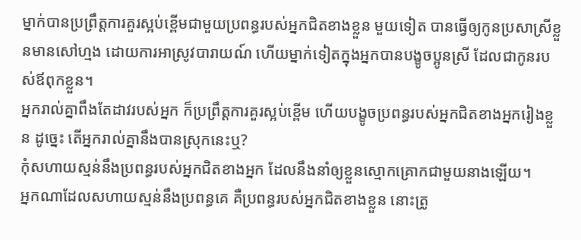ម្នាក់បានប្រព្រឹត្តការគួរស្អប់ខ្ពើមជាមួយប្រពន្ធរបស់អ្នកជិតខាងខ្លួន មួយទៀត បានធ្វើឲ្យកូនប្រសាស្រីខ្លួនមានសៅហ្មង ដោយការអាស្រូវបារាយណ៍ ហើយម្នាក់ទៀតក្នុងអ្នកបានបង្ខូចប្អូនស្រី ដែលជាកូនរបស់ឪពុកខ្លួន។
អ្នករាល់គ្នាពឹងតែដាវរបស់អ្នក ក៏ប្រព្រឹត្តការគួរស្អប់ខ្ពើម ហើយបង្ខូចប្រពន្ធរបស់អ្នកជិតខាងអ្នករៀងខ្លួន ដូច្នេះ តើអ្នករាល់គ្នានឹងបានស្រុកនេះឬ?
កុំសហាយស្មន់នឹងប្រពន្ធរបស់អ្នកជិតខាងអ្នក ដែលនឹងនាំឲ្យខ្លួនស្មោកគ្រោកជាមួយនាងឡើយ។
អ្នកណាដែលសហាយស្មន់នឹងប្រពន្ធគេ គឺប្រពន្ធរបស់អ្នកជិតខាងខ្លួន នោះត្រូ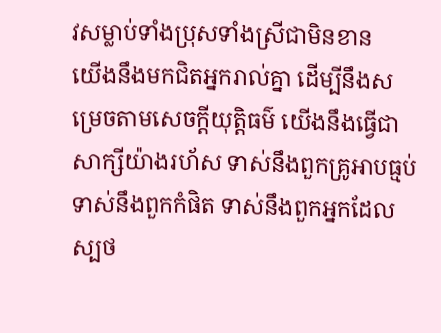វសម្លាប់ទាំងប្រុសទាំងស្រីជាមិនខាន
យើងនឹងមកជិតអ្នករាល់គ្នា ដើម្បីនឹងសម្រេចតាមសេចក្ដីយុត្តិធម៌ យើងនឹងធ្វើជាសាក្សីយ៉ាងរហ័ស ទាស់នឹងពួកគ្រូអាបធ្មប់ ទាស់នឹងពួកកំផិត ទាស់នឹងពួកអ្នកដែលស្បថ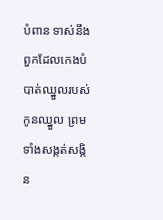បំពាន ទាស់នឹងពួកដែលកេងបំបាត់ឈ្នួលរបស់កូនឈ្នួល ព្រមទាំងសង្កត់សង្កិន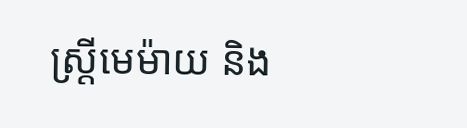ស្ត្រីមេម៉ាយ និង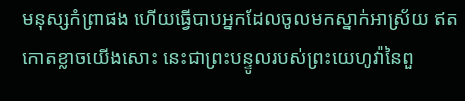មនុស្សកំព្រាផង ហើយធ្វើបាបអ្នកដែលចូលមកស្នាក់អាស្រ័យ ឥតកោតខ្លាចយើងសោះ នេះជាព្រះបន្ទូលរបស់ព្រះយេហូវ៉ានៃពួ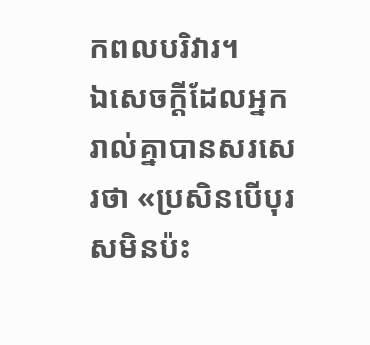កពលបរិវារ។
ឯសេចក្តីដែលអ្នករាល់គ្នាបានសរសេរថា «ប្រសិនបើបុរសមិនប៉ះ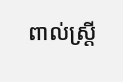ពាល់ស្ត្រី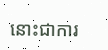នោះជាការ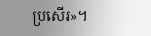ប្រសើរ»។